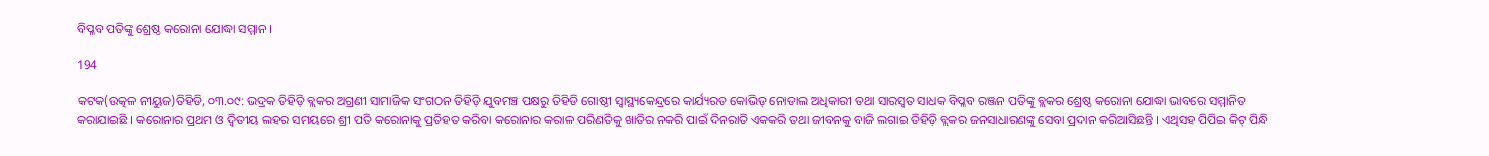ବିପ୍ଳବ ପତିଙ୍କୁ ଶ୍ରେଷ୍ଠ କରୋନା ଯୋଦ୍ଧା ସମ୍ମାନ ।

194

କଟକ(ଉତ୍କଳ ନୀୟୁଜ)ତିହିଡି, ୦୩.୦୯: ଭଦ୍ରକ ତିହିଡ଼ି ବ୍ଲକର ଅଗ୍ରଣୀ ସାମାଜିକ ସଂଗଠନ ତିହିଡ଼ି ଯୁବମଞ୍ଚ ପକ୍ଷରୁ ତିହିଡି ଗୋଷ୍ଠୀ ସ୍ୱାସ୍ଥ୍ୟକେନ୍ଦ୍ରରେ କାର୍ଯ୍ୟରତ କୋଭିଡ୍ ନୋଡାଲ ଅଧିକାରୀ ତଥା ସାରସ୍ୱତ ସାଧକ ବିପ୍ଳବ ରଞ୍ଜନ ପତିଙ୍କୁ ବ୍ଲକର ଶ୍ରେଷ୍ଠ କରୋନା ଯୋଦ୍ଧା ଭାବରେ ସମ୍ମାନିତ କରାଯାଇଛି । କରୋନାର ପ୍ରଥମ ଓ ଦ୍ୱିତୀୟ ଲହର ସମୟରେ ଶ୍ରୀ ପତି କରୋନାକୁ ପ୍ରତିହତ କରିବା କରୋନାର କରାଳ ପରିଣତିକୁ ଖାତିର ନକରି ପାଇଁ ଦିନରାତି ଏକକରି ତଥା ଜୀବନକୁ ବାଜି ଲଗାଇ ତିହିଡ଼ି ବ୍ଲକର ଜନସାଧାରଣଙ୍କୁ ସେବା ପ୍ରଦାନ କରିଆସିଛନ୍ତି । ଏଥିସହ ପିପିଇ କିଟ୍ ପିନ୍ଧି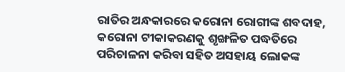ରାତିର ଅନ୍ଧକାରରେ କରୋନା ରୋଗୀଙ୍କ ଶବଦାହ, କରୋନା ଟୀକାକରଣକୁ ଶୃଙ୍ଖଳିତ ପଦ୍ଧତିରେ ପରିଚାଳନା କରିବା ସହିତ ଅସହାୟ ଲୋକଙ୍କ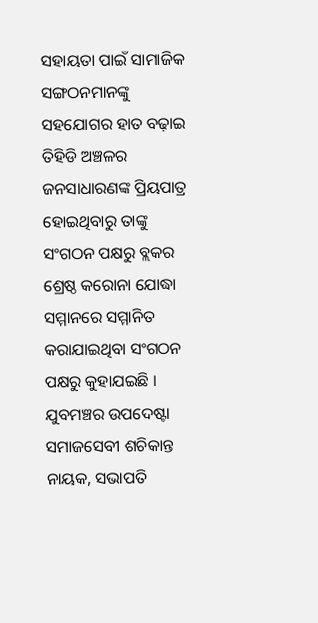ସହାୟତା ପାଇଁ ସାମାଜିକ ସଙ୍ଗଠନମାନଙ୍କୁ ସହଯୋଗର ହାତ ବଢ଼ାଇ ତିହିଡି ଅଞ୍ଚଳର ଜନସାଧାରଣଙ୍କ ପ୍ରିୟପାତ୍ର ହୋଇଥିବାରୁ ତାଙ୍କୁ ସଂଗଠନ ପକ୍ଷରୁ ବ୍ଲକର ଶ୍ରେଷ୍ଠ କରୋନା ଯୋଦ୍ଧା ସମ୍ମାନରେ ସମ୍ମାନିତ କରାଯାଇଥିବା ସଂଗଠନ ପକ୍ଷରୁ କୁହାଯଇଛି । ଯୁବମଞ୍ଚର ଉପଦେଷ୍ଟା ସମାଜସେବୀ ଶଚିକାନ୍ତ ନାୟକ, ସଭାପତି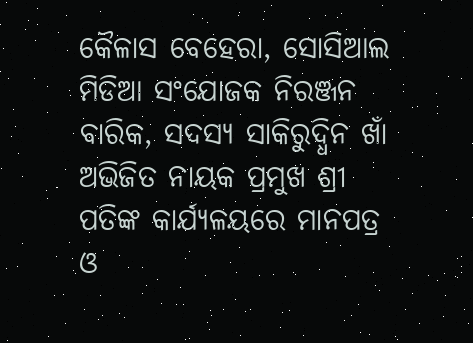କୈଳାସ ବେହେରା, ସୋସିଆଲ ମିଡିଆ ସଂଯୋଜକ ନିରଞ୍ଜନ ବାରିକ, ସଦସ୍ୟ ସାକିରୁଦ୍ଧିନ ଖାଁ ଅଭିଜିତ ନାୟକ ପ୍ରମୁଖ ଶ୍ରୀ ପତିଙ୍କ କାର୍ଯ୍ୟଳୟରେ ମାନପତ୍ର ଓ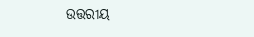ଉତ୍ତରୀୟ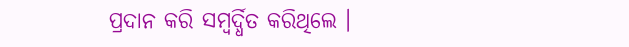ପ୍ରଦାନ କରି ସମ୍ବର୍ଦ୍ଧିତ କରିଥିଲେ ।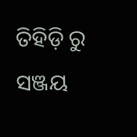ତିହିଡ଼ି ରୁ ସଞ୍ଜୟ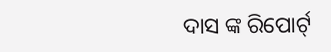ଦାସ ଙ୍କ ରିପୋର୍ଟ୍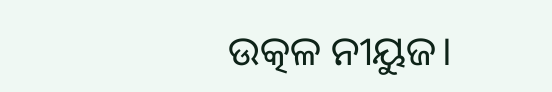ଉତ୍କଳ ନୀୟୁଜ।